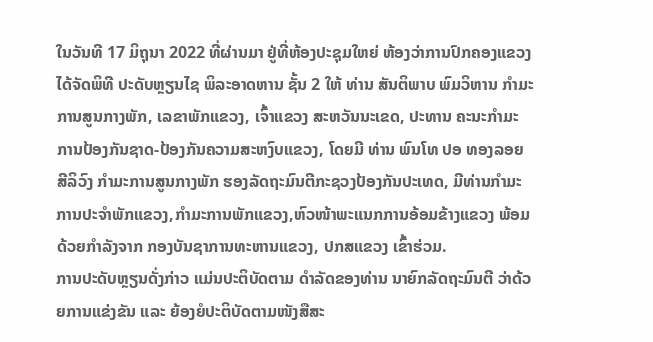ໃນວັນທີ 17 ມິຖຸນາ 2022 ທີ່ຜ່ານມາ ຢູ່ທີ່ຫ້ອງປະຊຸມໃຫຍ່ ຫ້ອງວ່າການປົກຄອງແຂວງ ໄດ້ຈັດພິທີ ປະດັບຫຼຽນໄຊ ພິລະອາດຫານ ຊັ້ນ 2 ໃຫ້ ທ່ານ ສັນຕິພາບ ພົມວິຫານ ກຳມະການສູນກາງພັກ, ເລຂາພັກແຂວງ, ເຈົ້າແຂວງ ສະຫວັນນະເຂດ, ປະທານ ຄະນະກຳມະການປ້ອງກັນຊາດ-ປ້ອງກັນຄວາມສະຫງົບແຂວງ, ໂດຍມີ ທ່ານ ພົນໂທ ປອ ທອງລອຍ ສີລິວົງ ກຳມະການສູນກາງພັກ ຮອງລັດຖະມົນຕີກະຊວງປ້ອງກັນປະເທດ, ມີທ່ານກຳມະການປະຈຳພັກແຂວງ,ກຳມະການພັກແຂວງ,ຫົວໜ້າພະແນກການອ້ອມຂ້າງແຂວງ ພ້ອມດ້ວຍກຳລັງຈາກ ກອງບັນຊາການທະຫານແຂວງ, ປກສແຂວງ ເຂົ້າຮ່ວມ.
ການປະດັບຫຼຽນດັ່ງກ່າວ ແມ່ນປະຕິບັດຕາມ ດໍາລັດຂອງທ່ານ ນາຍົກລັດຖະມົນຕີ ວ່າດ້ວຍການແຂ່ງຂັນ ແລະ ຍ້ອງຍໍປະຕິບັດຕາມໜັງສືສະ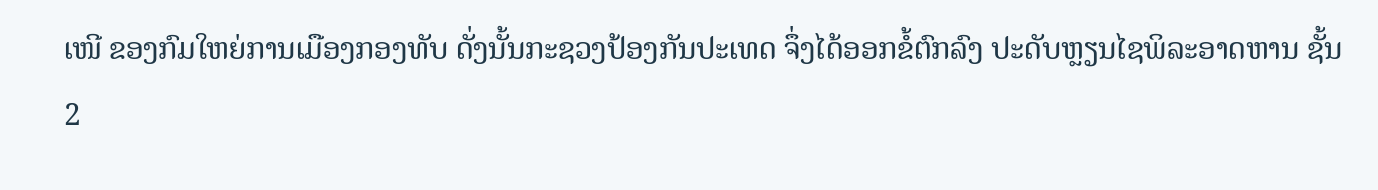ເໜີ ຂອງກົມໃຫຍ່ການເມືອງກອງທັບ ດັ່ງນັ້ນກະຊວງປ້ອງກັນປະເທດ ຈຶ່ງໄດ້ອອກຂໍ້ຕົກລົງ ປະດັບຫຼຽນໄຊພິລະອາດຫານ ຊັ້ນ 2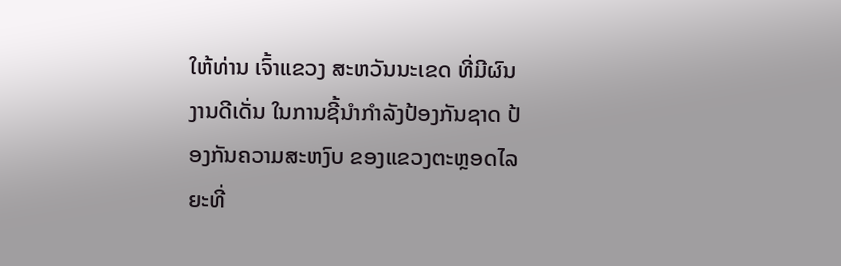ໃຫ້ທ່ານ ເຈົ້າແຂວງ ສະຫວັນນະເຂດ ທີ່ມີຜົນງານດີເດັ່ນ ໃນການຊີ້ນໍາກໍາລັງປ້ອງກັນຊາດ ປ້ອງກັນຄວາມສະຫງົບ ຂອງແຂວງຕະຫຼອດໄລຍະທີ່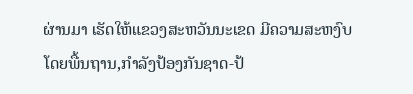ຜ່ານມາ ເຮັດໃຫ້ແຂວງສະຫວັນນະເຂດ ມີຄວາມສະຫງົບ ໂດຍພື້ນຖານ,ກໍາລັງປ້ອງກັນຊາດ-ປ້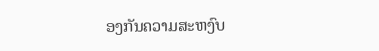ອງກັນຄວາມສະຫງົບ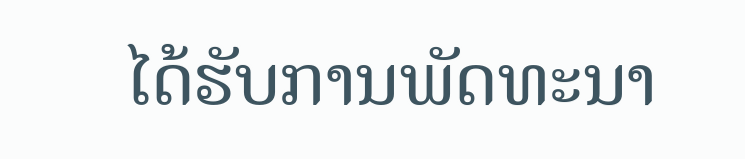ໄດ້ຮັບການພັດທະນາ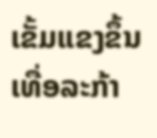ເຂັ້ມແຂງຂຶ້ນເທື່ອລະກ້າ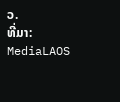ວ.
ທີ່ມາ: MediaLAOS